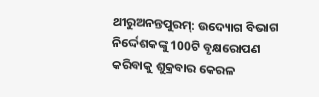ଥୀରୁଅନନ୍ତପୁରମ୍: ଉଦ୍ୟୋଗ ବିଭାଗ ନିର୍ଦ୍ଦେଶକଙ୍କୁ 100ଟି ବୃକ୍ଷରୋପଣ କରିବାକୁ ଶୁକ୍ରବାର କେରଳ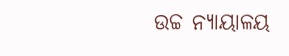ଉଚ୍ଚ ନ୍ୟାୟାଳୟ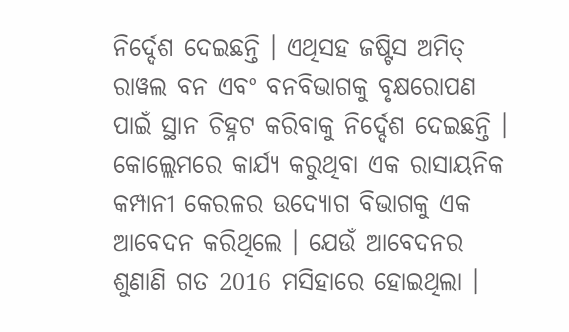ନିର୍ଦ୍ଦେଶ ଦେଇଛନ୍ତି । ଏଥିସହ ଜଷ୍ଟିସ ଅମିତ୍ ରାୱଲ ବନ ଏବଂ ବନବିଭାଗକୁ ବୃକ୍ଷରୋପଣ ପାଇଁ ସ୍ଥାନ ଚିହ୍ନଟ କରିବାକୁ ନିର୍ଦ୍ଦେଶ ଦେଇଛନ୍ତି ।
କୋଲ୍ଲେମରେ କାର୍ଯ୍ୟ କରୁଥିବା ଏକ ରାସାୟନିକ କମ୍ପାନୀ କେରଳର ଉଦ୍ୟୋଗ ବିଭାଗକୁ ଏକ ଆବେଦନ କରିଥିଲେ । ଯେଉଁ ଆବେଦନର ଶୁଣାଣି ଗତ 2016 ମସିହାରେ ହୋଇଥିଲା ।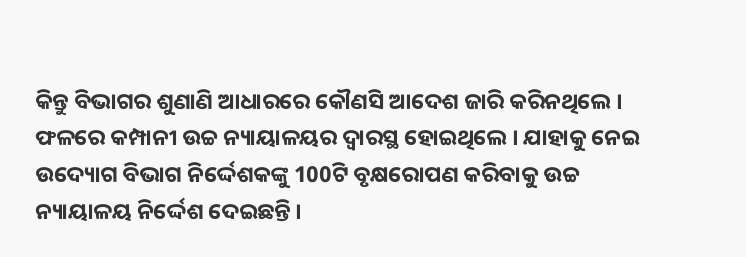କିନ୍ତୁ ବିଭାଗର ଶୁଣାଣି ଆଧାରରେ କୌଣସି ଆଦେଶ ଜାରି କରିନଥିଲେ ।
ଫଳରେ କମ୍ପାନୀ ଉଚ୍ଚ ନ୍ୟାୟାଳୟର ଦ୍ବାରସ୍ଥ ହୋଇଥିଲେ । ଯାହାକୁ ନେଇ ଉଦ୍ୟୋଗ ବିଭାଗ ନିର୍ଦ୍ଦେଶକଙ୍କୁ 100ଟି ବୃକ୍ଷରୋପଣ କରିବାକୁ ଉଚ୍ଚ ନ୍ୟାୟାଳୟ ନିର୍ଦ୍ଦେଶ ଦେଇଛନ୍ତି ।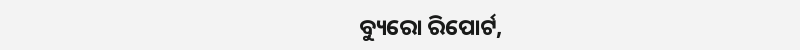ବ୍ୟୁରୋ ରିପୋର୍ଟ,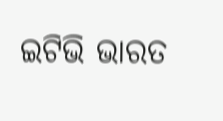ଇଟିଭି ଭାରତ